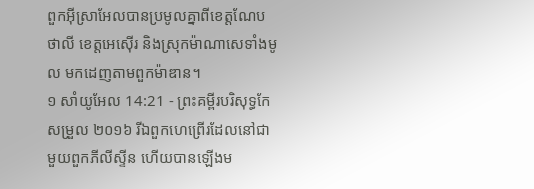ពួកអ៊ីស្រាអែលបានប្រមូលគ្នាពីខេត្តណែបថាលី ខេត្តអេស៊ើរ និងស្រុកម៉ាណាសេទាំងមូល មកដេញតាមពួកម៉ាឌាន។
១ សាំយូអែល 14:21 - ព្រះគម្ពីរបរិសុទ្ធកែសម្រួល ២០១៦ រីឯពួកហេព្រើរដែលនៅជាមួយពួកភីលីស្ទីន ហើយបានឡើងម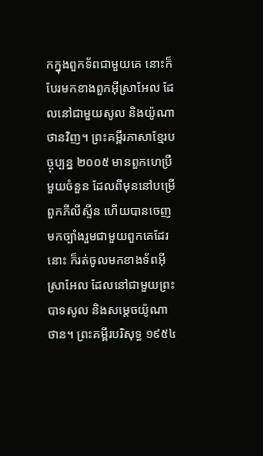កក្នុងពួកទ័ពជាមួយគេ នោះក៏បែរមកខាងពួកអ៊ីស្រាអែល ដែលនៅជាមួយសូល និងយ៉ូណាថានវិញ។ ព្រះគម្ពីរភាសាខ្មែរបច្ចុប្បន្ន ២០០៥ មានពួកហេប្រឺមួយចំនួន ដែលពីមុននៅបម្រើពួកភីលីស្ទីន ហើយបានចេញមកច្បាំងរួមជាមួយពួកគេដែរនោះ ក៏រត់ចូលមកខាងទ័ពអ៊ីស្រាអែល ដែលនៅជាមួយព្រះបាទសូល និងសម្ដេចយ៉ូណាថាន។ ព្រះគម្ពីរបរិសុទ្ធ ១៩៥៤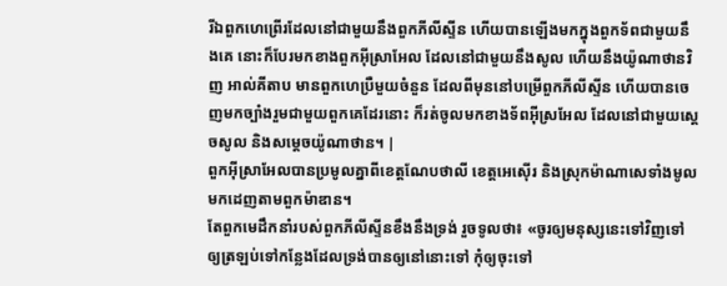រីឯពួកហេព្រើរដែលនៅជាមួយនឹងពួកភីលីស្ទីន ហើយបានឡើងមកក្នុងពួកទ័ពជាមួយនឹងគេ នោះក៏បែរមកខាងពួកអ៊ីស្រាអែល ដែលនៅជាមួយនឹងសូល ហើយនឹងយ៉ូណាថានវិញ អាល់គីតាប មានពួកហេប្រឺមួយចំនួន ដែលពីមុននៅបម្រើពួកភីលីស្ទីន ហើយបានចេញមកច្បាំងរួមជាមួយពួកគេដែរនោះ ក៏រត់ចូលមកខាងទ័ពអ៊ីស្រអែល ដែលនៅជាមួយស្តេចសូល និងសម្តេចយ៉ូណាថាន។ |
ពួកអ៊ីស្រាអែលបានប្រមូលគ្នាពីខេត្តណែបថាលី ខេត្តអេស៊ើរ និងស្រុកម៉ាណាសេទាំងមូល មកដេញតាមពួកម៉ាឌាន។
តែពួកមេដឹកនាំរបស់ពួកភីលីស្ទីនខឹងនឹងទ្រង់ រួចទូលថា៖ «ចូរឲ្យមនុស្សនេះទៅវិញទៅ ឲ្យត្រឡប់ទៅកន្លែងដែលទ្រង់បានឲ្យនៅនោះទៅ កុំឲ្យចុះទៅ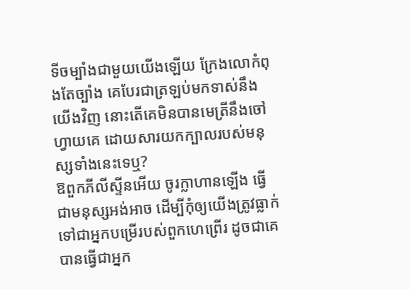ទីចម្បាំងជាមួយយើងឡើយ ក្រែងលោកំពុងតែច្បាំង គេបែរជាត្រឡប់មកទាស់នឹងយើងវិញ នោះតើគេមិនបានមេត្រីនឹងចៅហ្វាយគេ ដោយសារយកក្បាលរបស់មនុស្សទាំងនេះទេឬ?
ឱពួកភីលីស្ទីនអើយ ចូរក្លាហានឡើង ធ្វើជាមនុស្សអង់អាច ដើម្បីកុំឲ្យយើងត្រូវធ្លាក់ទៅជាអ្នកបម្រើរបស់ពួកហេព្រើរ ដូចជាគេបានធ្វើជាអ្នក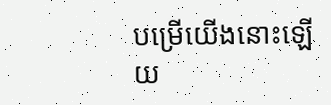បម្រើយើងនោះឡើយ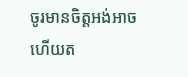ចូរមានចិត្តអង់អាច ហើយត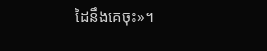ដៃនឹងគេចុះ»។